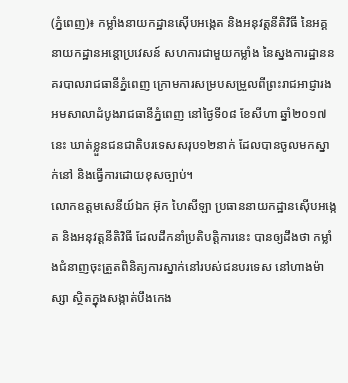(ភ្នំពេញ)៖ កម្លាំងនាយកដ្ឋានស៊ើបអង្កេត និងអនុវត្តនីតិវិធី នៃអគ្គនាយកដ្ឋានអន្ដោប្រវេសន៍ សហការជាមួយកម្លាំង នៃស្នងការដ្ឋាននគរបាលរាជធានីភ្នំពេញ ក្រោមការសម្របសម្រួលពីព្រះរាជអាជ្ញារង អមសាលាដំបូងរាជធានីភ្នំពេញ នៅថ្ងៃទី០៨ ខែសីហា ឆ្នាំ២០១៧នេះ ឃាត់ខ្លួនជនជាតិបរទេសសរុប១២នាក់ ដែលបានចូលមកស្នាក់នៅ និងធ្វើការដោយខុសច្បាប់។
លោកឧត្តមសេនីយ៍ឯក អ៊ុក ហៃសីឡា ប្រធាននាយកដ្ឋានស៊ើបអង្កេត និងអនុវត្តនីតិវិធី ដែលដឹកនាំប្រតិបត្តិការនេះ បានឲ្យដឹងថា កម្លាំងជំនាញចុះត្រួតពិនិត្យការស្នាក់នៅរបស់ជនបរទេស នៅហាងម៉ាស្សា ស្ថិតក្នុងសង្កាត់បឹងកេង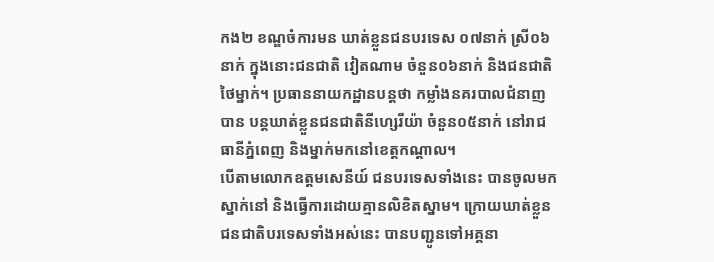កង២ ខណ្ឌចំការមន ឃាត់ខ្លួនជនបរទេស ០៧នាក់ ស្រី០៦នាក់ ក្នុងនោះជនជាតិ វៀតណាម ចំនួន០៦នាក់ និងជនជាតិថៃម្នាក់។ ប្រធាននាយកដ្ឋានបន្ដថា កម្លាំងនគរបាលជំនាញបាន បន្ដឃាត់ខ្លួនជនជាតិនីហ្សេរីយ៉ា ចំនួន០៥នាក់ នៅរាជធានីភ្នំពេញ និងម្នាក់មកនៅខេត្តកណ្តាល។
បើតាមលោកឧត្តមសេនីយ៍ ជនបរទេសទាំងនេះ បានចូលមកស្នាក់នៅ និងធ្វើការដោយគ្មានលិខិតស្នាម។ ក្រោយឃាត់ខ្លួនជនជាតិបរទេសទាំងអស់នេះ បានបញ្ជូនទៅអគ្គនា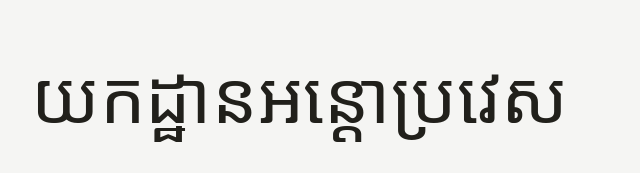យកដ្ឋានអន្ដោប្រវេស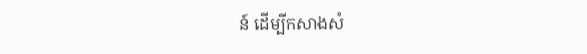ន៍ ដើម្បីកសាងសំ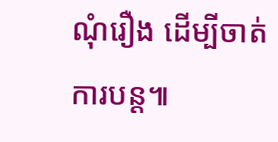ណុំរឿង ដើម្បីចាត់ការបន្ដ៕